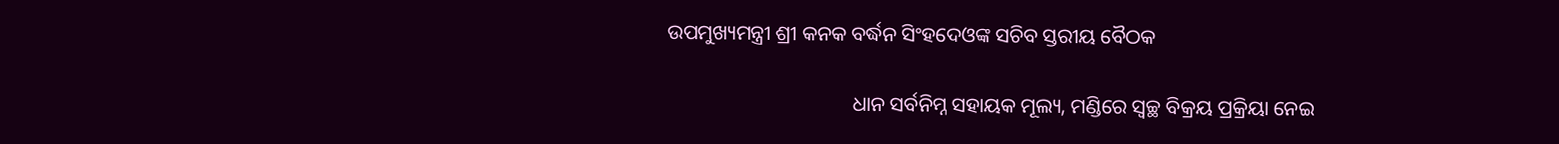ଉପମୁଖ୍ୟମନ୍ତ୍ରୀ ଶ୍ରୀ କନକ ବର୍ଦ୍ଧନ ସିଂହଦେଓଙ୍କ ସଚିବ ସ୍ତରୀୟ ବୈଠକ

                                    ଧାନ ସର୍ବନିମ୍ନ ସହାୟକ ମୂଲ୍ୟ, ମଣ୍ଡିରେ ସ୍ଵଚ୍ଛ ବିକ୍ରୟ ପ୍ରକ୍ରିୟା ନେଇ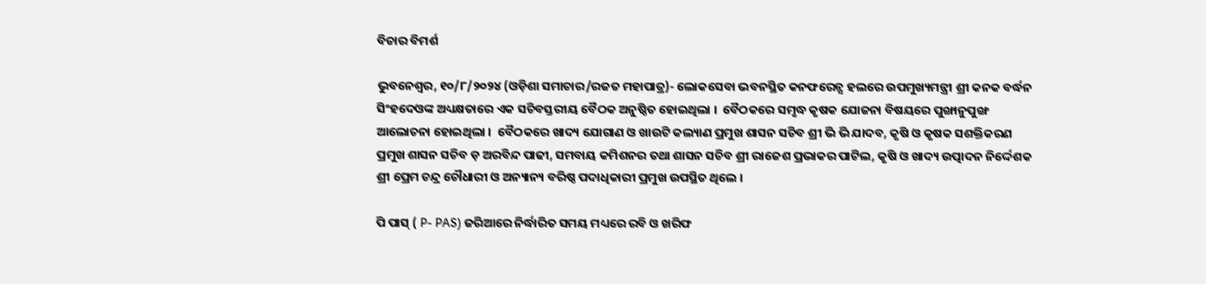ବିଚାର ବିମର୍ଶ

ଭୁବନେଶ୍ୱର, ୧୦/୮/୨୦୨୪ (ଓଡ଼ିଶା ସମାଚାର/ରଜତ ମହାପାତ୍ର)- ଲୋକସେବା ଭବନସ୍ଥିତ କନଫରେନ୍ସ ହଲରେ ଉପମୁଖ୍ୟମନ୍ତ୍ରୀ ଶ୍ରୀ କନକ ବର୍ଦ୍ଧନ ସିଂହଦେଓଙ୍କ ଅଧ୍ୟକ୍ଷତାରେ ଏକ ସଚିବସ୍ତରୀୟ ବୈଠକ ଅନୁଷ୍ଠିତ ହୋଇଥିଲା ।  ବୈଠକରେ ସମୃଦ୍ଧ କୃଷକ ଯୋଜନା ବିଷୟରେ ପୁଙ୍ଖାନୁପୁଙ୍ଖ ଆଲୋଚନା ହୋଇଥିଲା ।  ବୈଠକରେ ଖାଦ୍ୟ ଯୋଗାଣ ଓ ଖାଉଟି କଲ୍ୟାଣ ପ୍ରମୁଖ ଶାସନ ସଚିବ ଶ୍ରୀ ଭି ଭି ଯାଦବ, କୃଷି ଓ କୃଷକ ସଶକ୍ତିକରଣ ପ୍ରମୁଖ ଶାସନ ସଚିବ ଡ଼ ଅରବିନ୍ଦ ପାଢୀ, ସମବାୟ କମିଶନର ତଥା ଶାସନ ସଚିବ ଶ୍ରୀ ରାଜେଶ ପ୍ରଭାକର ପାଟିଲ, କୃଷି ଓ ଖାଦ୍ୟ ଉତ୍ପାଦନ ନିର୍ଦ୍ଦେଶକ ଶ୍ରୀ ପ୍ରେମ ଚନ୍ଦ୍ର ଚୌଧାରୀ ଓ ଅନ୍ୟାନ୍ୟ ବରିଷ୍ଠ ପଦାଧିକାରୀ ପ୍ରମୁଖ ଉପସ୍ଥିତ ଥିଲେ ।

ପି ପାସ୍ ( P- PAS) ଜରିଆରେ ନିର୍ଦ୍ଧାରିତ ସମୟ ମଧ୍ୟରେ ରବି ଓ ଖରିଫ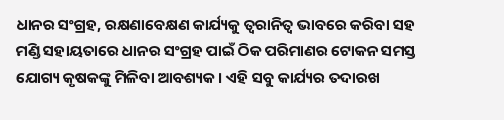ଧାନର ସଂଗ୍ରହ, ରକ୍ଷଣାବେକ୍ଷଣ କାର୍ଯ୍ୟକୁ ତ୍ଵରାନିତ୍ଵ ଭାବରେ କରିବା ସହ ମଣ୍ଡି ସହାୟତାରେ ଧାନର ସଂଗ୍ରହ ପାଇଁ ଠିକ ପରିମାଣର ଟୋକନ ସମସ୍ତ ଯୋଗ୍ୟ କୃଷକଙ୍କୁ ମିଳିବା ଆବଶ୍ୟକ । ଏହି ସବୁ କାର୍ଯ୍ୟର ତଦାରଖ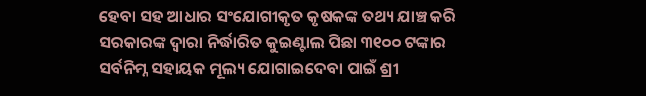ହେବା ସହ ଆଧାର ସଂଯୋଗୀକୃତ କୃଷକଙ୍କ ତଥ୍ୟ ଯାଞ୍ଚ କରି ସରକାରଙ୍କ ଦ୍ଵାରା ନିର୍ଦ୍ଧାରିତ କୁଇଣ୍ଟାଲ ପିଛା ୩୧୦୦ ଟଙ୍କାର ସର୍ବନିମ୍ନ ସହାୟକ ମୂଲ୍ୟ ଯୋଗାଇଦେବା ପାଇଁ ଶ୍ରୀ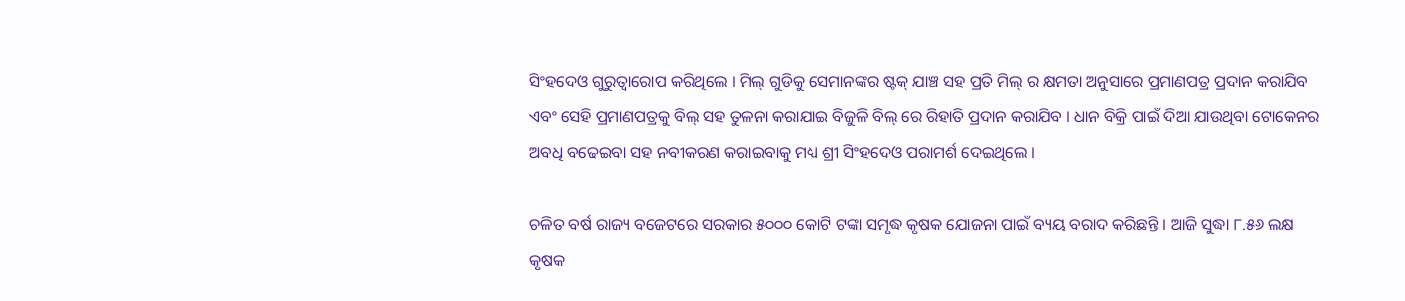ସିଂହଦେଓ ଗୁରୁତ୍ବାରୋପ କରିଥିଲେ । ମିଲ୍ ଗୁଡିକୁ ସେମାନଙ୍କର ଷ୍ଟକ୍ ଯାଞ୍ଚ ସହ ପ୍ରତି ମିଲ୍ ର କ୍ଷମତା ଅନୁସାରେ ପ୍ରମାଣପତ୍ର ପ୍ରଦାନ କରାଯିବ  ଏବଂ ସେହି ପ୍ରମାଣପତ୍ରକୁ ବିଲ୍ ସହ ତୁଳନା କରାଯାଇ ବିଜୁଳି ବିଲ୍ ରେ ରିହାତି ପ୍ରଦାନ କରାଯିବ । ଧାନ ବିକ୍ରି ପାଇଁ ଦିଆ ଯାଉଥିବା ଟୋକେନର ଅବଧି ବଢେଇବା ସହ ନବୀକରଣ କରାଇବାକୁ ମଧ୍ୟ ଶ୍ରୀ ସିଂହଦେଓ ପରାମର୍ଶ ଦେଇଥିଲେ ।

ଚଳିତ ବର୍ଷ ରାଜ୍ୟ ବଜେଟରେ ସରକାର ୫୦୦୦ କୋଟି ଟଙ୍କା ସମୃଦ୍ଧ କୃଷକ ଯୋଜନା ପାଇଁ ବ୍ୟୟ ବରାଦ କରିଛନ୍ତି । ଆଜି ସୁଦ୍ଧା ୮.୫୬ ଲକ୍ଷ କୃଷକ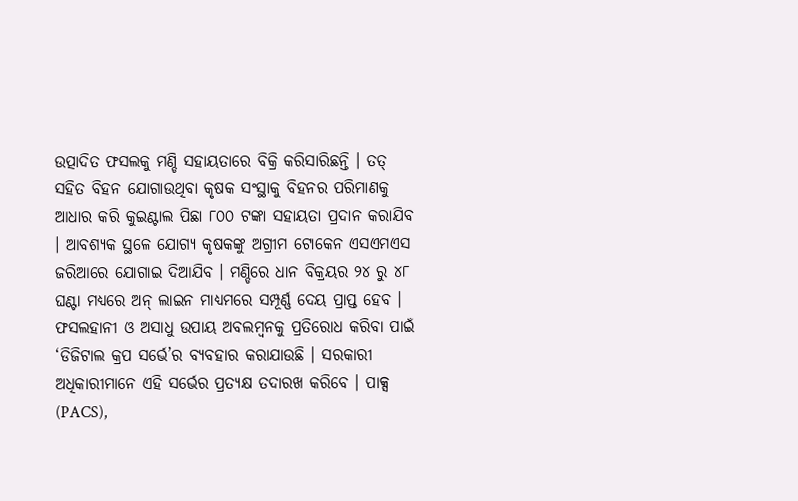ଉତ୍ପାଦିତ ଫସଲକୁ ମଣ୍ଡି ସହାୟତାରେ ବିକ୍ରି କରିସାରିଛନ୍ତି । ତତ୍ ସହିତ ବିହନ ଯୋଗାଉଥିବା କୃଷକ ସଂସ୍ଥାକୁ ବିହନର ପରିମାଣକୁ ଆଧାର କରି କୁଇଣ୍ଟାଲ ପିଛା ୮୦୦ ଟଙ୍କା ସହାୟତା ପ୍ରଦାନ କରାଯିବ । ଆବଶ୍ୟକ ସ୍ଥଳେ ଯୋଗ୍ୟ କୃଷକଙ୍କୁ ଅଗ୍ରୀମ ଟୋକେନ ଏସଏମଏସ ଜରିଆରେ ଯୋଗାଇ ଦିଆଯିବ । ମଣ୍ଡିରେ ଧାନ ବିକ୍ରୟର ୨୪ ରୁ ୪୮ ଘଣ୍ଟା ମଧ୍ୟରେ ଅନ୍ ଲାଇନ ମାଧ୍ୟମରେ ସମ୍ପୂର୍ଣ୍ଣ ଦେୟ ପ୍ରାପ୍ତ ହେବ । ଫସଲହାନୀ ଓ ଅସାଧୁ ଉପାୟ ଅବଲମ୍ବନକୁ ପ୍ରତିରୋଧ କରିବା ପାଇଁ ‘ଡିଜିଟାଲ କ୍ରପ ସର୍ଭେ’ର ବ୍ୟବହାର କରାଯାଉଛି । ସରକାରୀ ଅଧିକାରୀମାନେ ଏହି ସର୍ଭେର ପ୍ରତ୍ୟକ୍ଷ ତଦାରଖ କରିବେ । ପାକ୍ସ (PACS),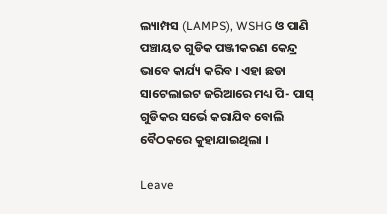ଲ୍ୟାମ୍ପସ (LAMPS), WSHG ଓ ପାଣି ପଞ୍ଚାୟତ ଗୁଡିକ ପଞ୍ଜୀକରଣ କେନ୍ଦ୍ର ଭାବେ କାର୍ଯ୍ୟ କରିବ । ଏହା ଛଡା ସାଟେଲାଇଟ ଜରିଆରେ ମଧ୍ୟ ପି- ପାସ୍ ଗୁଡିକର ସର୍ଭେ କରାଯିବ ବୋଲି ବୈଠକରେ କୁହାଯାଇଥିଲା ।

Leave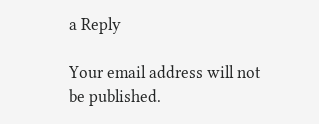a Reply

Your email address will not be published.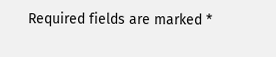Required fields are marked *